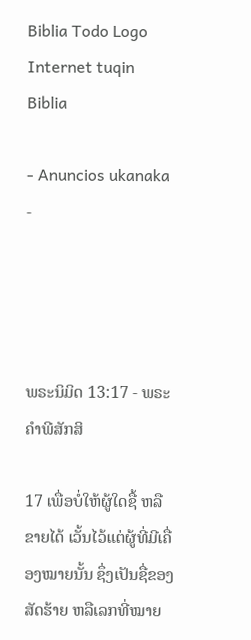Biblia Todo Logo
Internet tuqin Biblia

- Anuncios ukanaka -




ພຣະນິມິດ 13:17 - ພຣະຄຳພີສັກສິ

17 ເພື່ອບໍ່ໃຫ້ຜູ້ໃດຊື້ ຫລືຂາຍໄດ້ ເວັ້ນໄວ້ແຕ່ຜູ້ທີ່ມີເຄື່ອງໝາຍນັ້ນ ຊຶ່ງເປັນຊື່ຂອງສັດຮ້າຍ ຫລືເລກທີ່ໝາຍ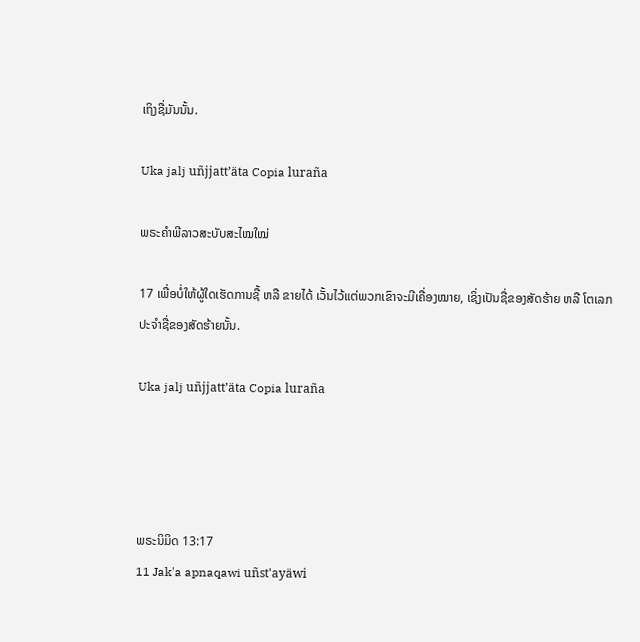ເຖິງຊື່ມັນນັ້ນ.

Uka jalj uñjjattʼäta Copia luraña

ພຣະຄຳພີລາວສະບັບສະໄໝໃໝ່

17 ເພື່ອບໍ່ໃຫ້ຜູ້ໃດເຮັດການຊື້ ຫລື ຂາຍໄດ້ ເວັ້ນໄວ້ແຕ່ພວກເຂົາຈະມີເຄື່ອງໝາຍ, ເຊິ່ງເປັນຊື່ຂອງສັດຮ້າຍ ຫລື ໂຕເລກປະຈຳຊື່ຂອງສັດຮ້າຍນັ້ນ.

Uka jalj uñjjattʼäta Copia luraña




ພຣະນິມິດ 13:17
11 Jak'a apnaqawi uñst'ayäwi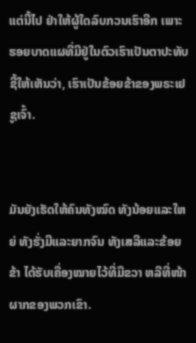ແຕ່ນີ້ໄປ ຢ່າໃຫ້ຜູ້ໃດລົບກວນເຮົາອີກ ເພາະຮອຍບາດແຜທີ່ມີຢູ່ໃນຕົວເຮົາເປັນຕາປະທັບຊີ້ໃຫ້ເຫັນວ່າ, ເຮົາເປັນຂ້ອຍຂ້າຂອງພຣະເຢຊູເຈົ້າ.


ມັນຍັງເຮັດໃຫ້ຄົນທັງໝົດ ທັງນ້ອຍແລະໃຫຍ່ ທັງຮັ່ງມີແລະຍາກຈົນ ທັງເສລີແລະຂ້ອຍຂ້າ ໄດ້ຮັບເຄື່ອງໝາຍໄວ້ທີ່ມືຂວາ ຫລືທີ່ໜ້າຜາກຂອງພວກເຂົາ.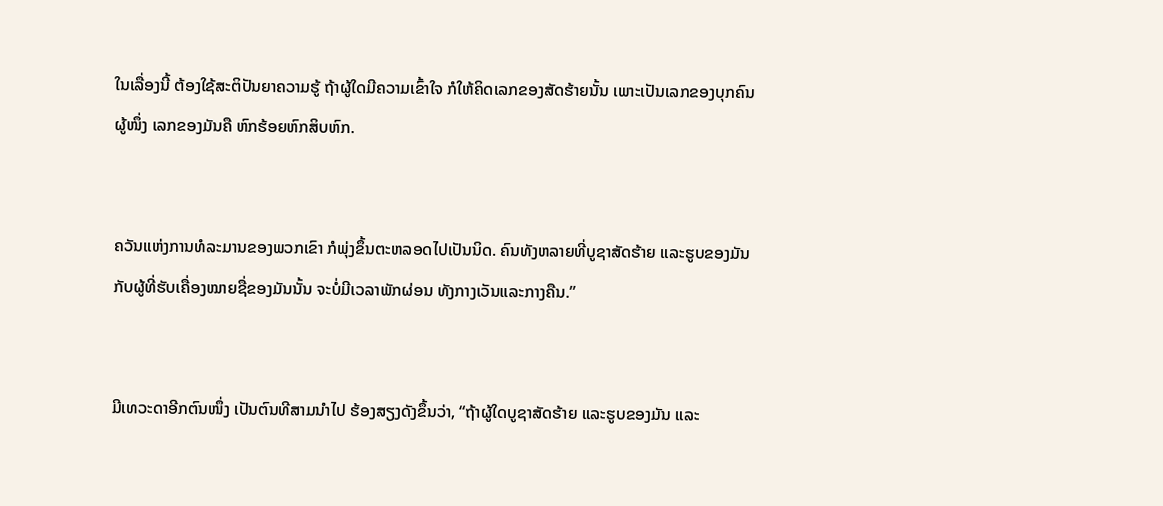ໃນເລື່ອງນີ້ ຕ້ອງໃຊ້ສະຕິປັນຍາຄວາມຮູ້ ຖ້າຜູ້ໃດມີຄວາມເຂົ້າໃຈ ກໍໃຫ້ຄິດເລກຂອງສັດຮ້າຍນັ້ນ ເພາະເປັນເລກຂອງບຸກຄົນຜູ້ໜຶ່ງ ເລກຂອງມັນຄື ຫົກຮ້ອຍຫົກສິບຫົກ.


ຄວັນແຫ່ງການທໍລະມານຂອງພວກເຂົາ ກໍພຸ່ງຂຶ້ນຕະຫລອດໄປເປັນນິດ. ຄົນທັງຫລາຍທີ່ບູຊາສັດຮ້າຍ ແລະຮູບຂອງມັນ ກັບຜູ້ທີ່ຮັບເຄື່ອງໝາຍຊື່ຂອງມັນນັ້ນ ຈະບໍ່ມີເວລາພັກຜ່ອນ ທັງກາງເວັນແລະກາງຄືນ.”


ມີເທວະດາອີກຕົນໜຶ່ງ ເປັນຕົນທີສາມນຳໄປ ຮ້ອງສຽງດັງຂຶ້ນວ່າ, “ຖ້າຜູ້ໃດບູຊາສັດຮ້າຍ ແລະຮູບຂອງມັນ ແລະ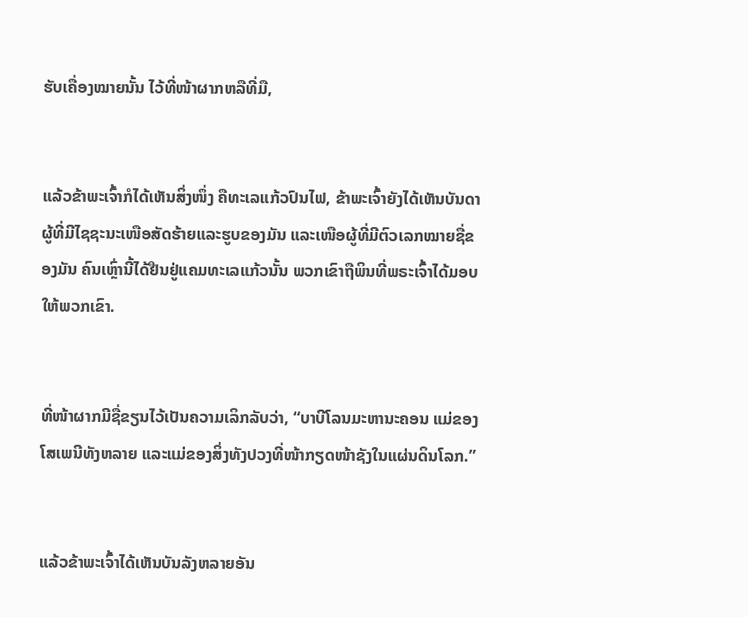ຮັບເຄື່ອງໝາຍນັ້ນ ໄວ້ທີ່ໜ້າຜາກຫລືທີ່ມື,


ແລ້ວຂ້າພະເຈົ້າກໍໄດ້ເຫັນສິ່ງໜຶ່ງ ຄືທະເລແກ້ວປົນໄຟ, ຂ້າພະເຈົ້າຍັງໄດ້ເຫັນບັນດາຜູ້ທີ່ມີໄຊຊະນະເໜືອສັດຮ້າຍແລະຮູບຂອງມັນ ແລະເໜືອຜູ້ທີ່ມີຕົວເລກໝາຍຊື່ຂອງມັນ ຄົນເຫຼົ່ານີ້ໄດ້ຢືນຢູ່ແຄມທະເລແກ້ວນັ້ນ ພວກເຂົາຖືພິນທີ່ພຣະເຈົ້າໄດ້ມອບໃຫ້ພວກເຂົາ.


ທີ່ໜ້າຜາກມີຊື່ຂຽນໄວ້ເປັນຄວາມເລິກລັບວ່າ, “ບາບີໂລນມະຫານະຄອນ ແມ່ຂອງໂສເພນີທັງຫລາຍ ແລະແມ່ຂອງສິ່ງທັງປວງທີ່ໜ້າກຽດໜ້າຊັງໃນແຜ່ນດິນໂລກ.”


ແລ້ວຂ້າພະເຈົ້າໄດ້ເຫັນບັນລັງຫລາຍອັນ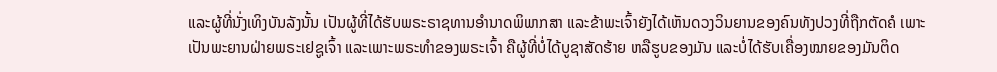ແລະຜູ້ທີ່ນັ່ງເທິງບັນລັງນັ້ນ ເປັນຜູ້ທີ່ໄດ້ຮັບພຣະຣາຊທານອຳນາດພິພາກສາ ແລະຂ້າພະເຈົ້າຍັງໄດ້ເຫັນດວງວິນຍານຂອງຄົນທັງປວງທີ່ຖືກຕັດຄໍ ເພາະເປັນພະຍານຝ່າຍພຣະເຢຊູເຈົ້າ ແລະເພາະພຣະທຳຂອງພຣະເຈົ້າ ຄືຜູ້ທີ່ບໍ່ໄດ້ບູຊາສັດຮ້າຍ ຫລືຮູບຂອງມັນ ແລະບໍ່ໄດ້ຮັບເຄື່ອງໝາຍຂອງມັນຕິດ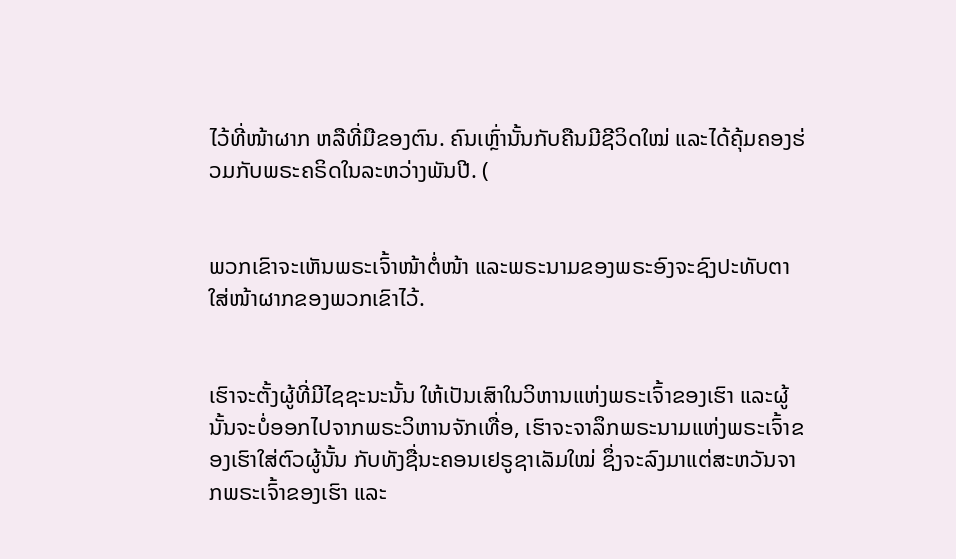ໄວ້ທີ່ໜ້າຜາກ ຫລືທີ່ມືຂອງຕົນ. ຄົນເຫຼົ່ານັ້ນກັບຄືນມີຊີວິດໃໝ່ ແລະໄດ້ຄຸ້ມຄອງຮ່ວມກັບພຣະຄຣິດໃນລະຫວ່າງພັນປີ. (


ພວກເຂົາຈະເຫັນພຣະເຈົ້າໜ້າຕໍ່ໜ້າ ແລະພຣະນາມຂອງພຣະອົງຈະຊົງປະທັບຕາໃສ່ໜ້າຜາກຂອງພວກເຂົາໄວ້.


ເຮົາຈະຕັ້ງຜູ້ທີ່ມີໄຊຊະນະນັ້ນ ໃຫ້ເປັນເສົາໃນວິຫານແຫ່ງພຣະເຈົ້າຂອງເຮົາ ແລະຜູ້ນັ້ນຈະບໍ່ອອກໄປຈາກພຣະວິຫານຈັກເທື່ອ, ເຮົາຈະຈາລຶກພຣະນາມແຫ່ງພຣະເຈົ້າຂອງເຮົາໃສ່ຕົວຜູ້ນັ້ນ ກັບທັງຊື່ນະຄອນເຢຣູຊາເລັມໃໝ່ ຊຶ່ງຈະລົງມາແຕ່ສະຫວັນຈາກພຣະເຈົ້າຂອງເຮົາ ແລະ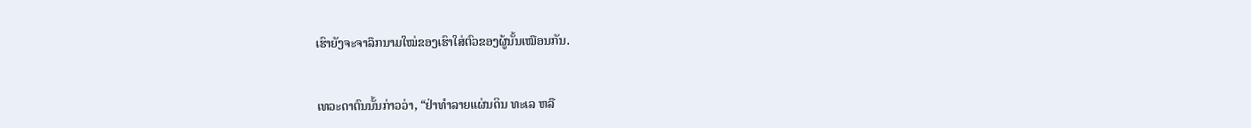ເຮົາຍັງຈະຈາລຶກນາມໃໝ່ຂອງເຮົາໃສ່ຕົວຂອງຜູ້ນັ້ນເໝືອນກັນ.


ເທວະດາຕົນນັ້ນກ່າວວ່າ, “ຢ່າທຳລາຍແຜ່ນດິນ ທະເລ ຫລື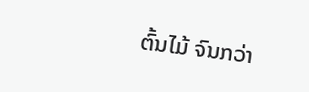ຕົ້ນໄມ້ ຈົນກວ່າ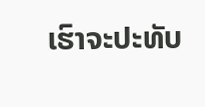ເຮົາຈະປະທັບ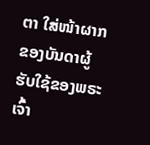ຕາ ໃສ່ໜ້າຜາກຂອງບັນດາຜູ້ຮັບໃຊ້ຂອງພຣະເຈົ້າ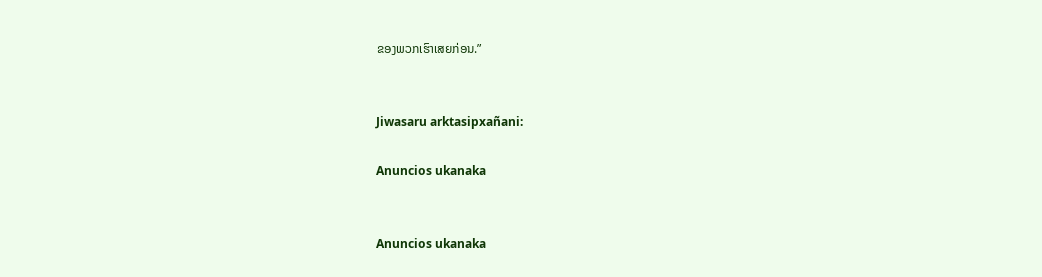ຂອງພວກເຮົາເສຍກ່ອນ.”


Jiwasaru arktasipxañani:

Anuncios ukanaka


Anuncios ukanaka